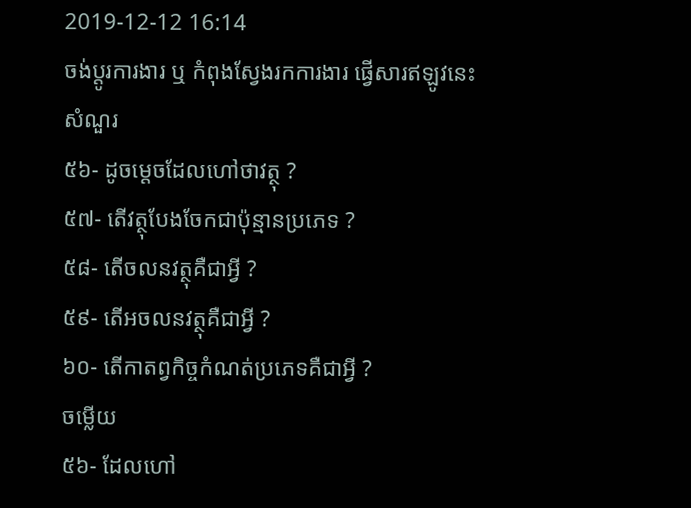2019-12-12 16:14
ចង់ប្តូរការងារ ឬ កំពុងស្វែងរកការងារ ផ្វើសារឥឡូវនេះ
សំណួរ
៥៦- ដូចម្តេចដែលហៅថាវត្ថុ ?
៥៧- តើវត្ថុបែងចែកជាប៉ុន្មានប្រភេទ ?
៥៨- តើចលនវត្ថុគឺជាអ្វី ?
៥៩- តើអចលនវត្ថុគឺជាអ្វី ?
៦០- តើកាតព្វកិច្ចកំណត់ប្រភេទគឺជាអ្វី ?
ចម្លើយ
៥៦- ដែលហៅ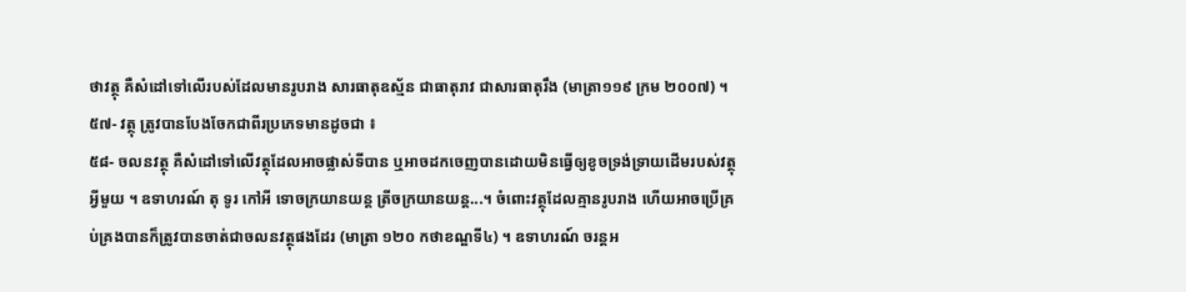ថាវត្ថុ គឺសំដៅទៅលើរបស់ដែលមានរូបរាង សារធាតុឧស្ម័ន ជាធាតុរាវ ជាសារធាតុរឹង (មាត្រា១១៩ ក្រម ២០០៧) ។
៥៧- វត្ថុ ត្រូវបានបែងចែកជាពីរប្រភេទមានដូចជា ៖
៥៨- ចលនវត្ថុ គឺសំដៅទៅលើវត្ថុដែលអាចផ្លាស់ទីបាន ឬអាចដកចេញបានដោយមិនធ្វើឲ្យខូចទ្រង់ទ្រាយដើមរបស់វត្ថុអ្វីមួយ ។ ឧទាហរណ៍ តុ ទូរ កៅអី ទោចក្រយានយន្ត ត្រីចក្រយានយន្ត...។ ចំពោះវត្ថុដែលគ្មានរូបរាង ហើយអាចប្រើគ្រប់គ្រងបានក៏ត្រូវបានចាត់ជាចលនវត្ថុផងដែរ (មាត្រា ១២០ កថាខណ្ឌទី៤) ។ ឧទាហរណ៍ ចរន្តអ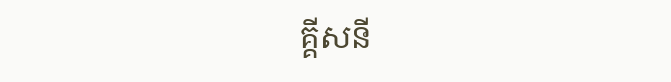គ្គីសនី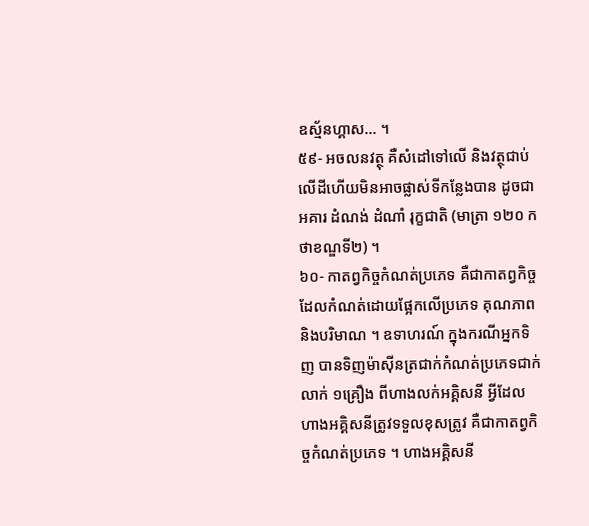ឧស្ម័នហ្គាស... ។
៥៩- អចលនវត្ថុ គឺសំដៅទៅលើ និងវត្ថុជាប់លើដីហើយមិនអាចផ្លាស់ទីកន្លែងបាន ដូចជាអគារ ដំណង់ ដំណាំ រុក្ខជាតិ (មាត្រា ១២០ កថាខណ្ឌទី២) ។
៦០- កាតព្វកិច្ចកំណត់ប្រភេទ គឺជាកាតព្វកិច្ចដែលកំណត់ដោយផ្អែកលើប្រភេទ គុណភាព និងបរិមាណ ។ ឧទាហរណ៍ ក្នុងករណីអ្នកទិញ បានទិញម៉ាស៊ីនត្រជាក់កំណត់ប្រភេទជាក់លាក់ ១គ្រឿង ពីហាងលក់អគ្គិសនី អ្វីដែលហាងអគ្គិសនីត្រូវទទួលខុសត្រូវ គឺជាកាតព្វកិច្ចកំណត់ប្រភេទ ។ ហាងអគ្គិសនី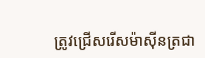ត្រូវជ្រើសរើសម៉ាស៊ីនត្រជា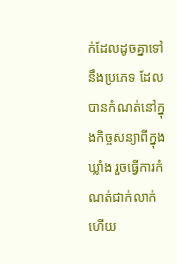ក់ដែលដូចគ្នាទៅនឹងប្រភេទ ដែលបានកំណត់នៅក្នុងកិច្ចសន្យាពីក្នុងឃ្លាំង រួចធ្វើការកំណត់ជាក់លាក់ ហើយ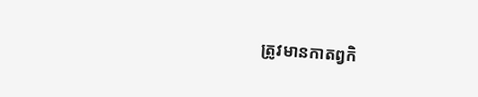ត្រូវមានកាតព្វកិ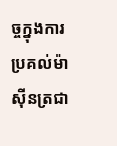ច្ចក្នុងការប្រគល់ម៉ាស៊ីនត្រជា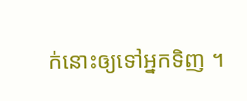ក់នោះឲ្យទៅអ្នកទិញ ។